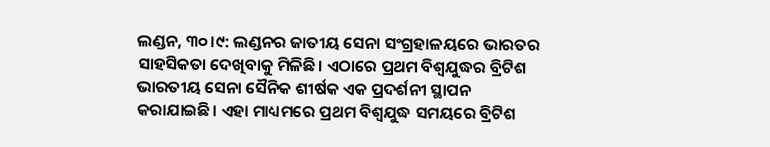ଲଣ୍ଡନ, ୩୦।୯: ଲଣ୍ଡନର ଜାତୀୟ ସେନା ସଂଗ୍ରହାଳୟରେ ଭାରତର ସାହସିକତା ଦେଖିବାକୁ ମିଳିଛି। ଏଠାରେ ପ୍ରଥମ ବିଶ୍ୱଯୁଦ୍ଧର ବ୍ରିଟିଶ ଭାରତୀୟ ସେନା ସୈନିକ ଶୀର୍ଷକ ଏକ ପ୍ରଦର୍ଶନୀ ସ୍ଥାପନ କରାଯାଇଛି। ଏହା ମାଧ୍ୟମରେ ପ୍ରଥମ ବିଶ୍ୱଯୁଦ୍ଧ ସମୟରେ ବ୍ରିଟିଶ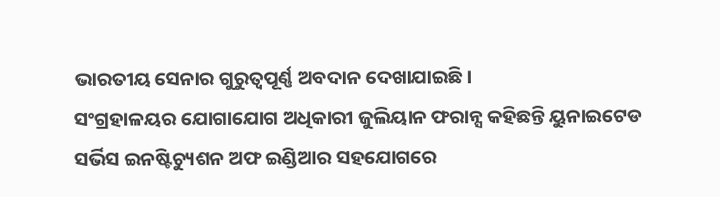ଭାରତୀୟ ସେନାର ଗୁରୁତ୍ୱପୂର୍ଣ୍ଣ ଅବଦାନ ଦେଖାଯାଇଛି।
ସଂଗ୍ରହାଳୟର ଯୋଗାଯୋଗ ଅଧିକାରୀ ଜୁଲିୟାନ ଫରାନ୍ସ କହିଛନ୍ତି ୟୁନାଇଟେଡ ସର୍ଭିସ ଇନଷ୍ଟିଚ୍ୟୁଶନ ଅଫ ଇଣ୍ଡିଆର ସହଯୋଗରେ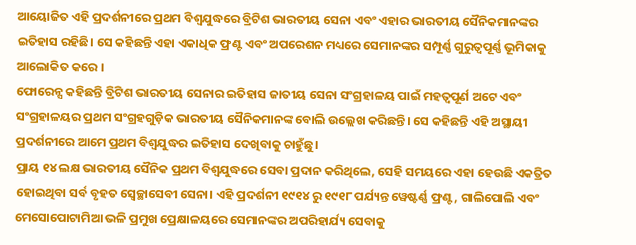ଆୟୋଜିତ ଏହି ପ୍ରଦର୍ଶନୀରେ ପ୍ରଥମ ବିଶ୍ୱଯୁଦ୍ଧରେ ବ୍ରିଟିଶ ଭାରତୀୟ ସେନା ଏବଂ ଏହାର ଭାରତୀୟ ସୈନିକମାନଙ୍କର ଇତିହାସ ରହିଛି। ସେ କହିଛନ୍ତି ଏହା ଏକାଧିକ ଫ୍ରଣ୍ଟ ଏବଂ ଅପରେଶନ ମଧ୍ୟରେ ସେମାନଙ୍କର ସମ୍ପୂର୍ଣ୍ଣ ଗୁରୁତ୍ୱପୂର୍ଣ୍ଣ ଭୂମିକାକୁ ଆଲୋକିତ କରେ ।
ଫୋରେନ୍ସ କହିଛନ୍ତି ବ୍ରିଟିଶ ଭାରତୀୟ ସେନାର ଇତିହାସ ଜାତୀୟ ସେନା ସଂଗ୍ରହାଳୟ ପାଇଁ ମହତ୍ୱପୂର୍ଣ ଅଟେ ଏବଂ ସଂଗ୍ରହାଳୟର ପ୍ରଥମ ସଂଗ୍ରହଗୁଡ଼ିକ ଭାରତୀୟ ସୈନିକମାନଙ୍କ ବୋଲି ଉଲ୍ଲେଖ କରିଛନ୍ତି। ସେ କହିଛନ୍ତି ଏହି ଅସ୍ଥାୟୀ ପ୍ରଦର୍ଶନୀରେ ଆମେ ପ୍ରଥମ ବିଶ୍ୱଯୁଦ୍ଧର ଇତିହାସ ଦେଖିବାକୁ ଚାହୁଁଛୁ।
ପ୍ରାୟ ୧୪ ଲକ୍ଷ ଭାରତୀୟ ସୈନିକ ପ୍ରଥମ ବିଶ୍ୱଯୁଦ୍ଧରେ ସେବା ପ୍ରଦାନ କରିଥିଲେ, ସେହି ସମୟରେ ଏହା ହେଉଛି ଏକତ୍ରିତ ହୋଇଥିବା ସର୍ବ ବୃହତ ସ୍ବେଚ୍ଛାସେବୀ ସେନା। ଏହି ପ୍ରଦର୍ଶନୀ ୧୯୧୪ ରୁ ୧୯୧୮ ପର୍ଯ୍ୟନ୍ତ ୱେଷ୍ଟର୍ଣ୍ଣ ଫ୍ରଣ୍ଟ, ଗାଲିପୋଲି ଏବଂ ମେସୋପୋଟାମିଆ ଭଳି ପ୍ରମୁଖ ପ୍ରେକ୍ଷାଳୟରେ ସେମାନଙ୍କର ଅପରିହାର୍ଯ୍ୟ ସେବାକୁ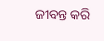ଜୀବନ୍ତ କରି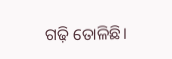ଗଢ଼ି ତୋଳିଛି।